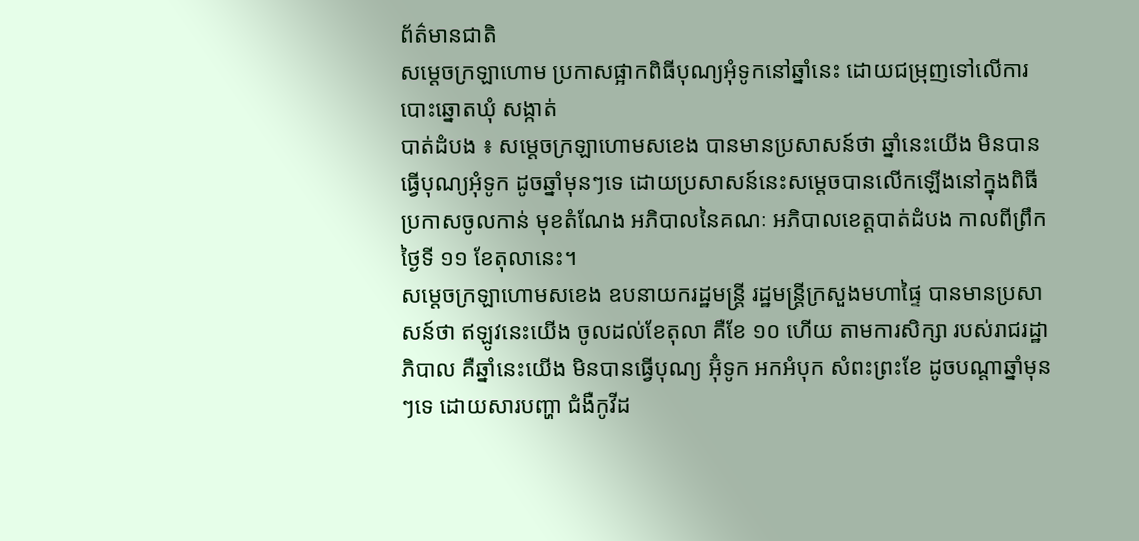ព័ត៌មានជាតិ
សម្តេចក្រឡាហោម ប្រកាសផ្អាកពិធីបុណ្យអុំទូកនៅឆ្នាំនេះ ដោយជម្រុញទៅលើការបោះឆ្នោតឃុំ សង្កាត់
បាត់ដំបង ៖ សម្ដេចក្រឡាហោមសខេង បានមានប្រសាសន៍ថា ឆ្នាំនេះយើង មិនបានធ្វើបុណ្យអុំទូក ដូចឆ្នាំមុនៗទេ ដោយប្រសាសន៍នេះសម្តេចបានលើកឡើងនៅក្នុងពិធី ប្រកាសចូលកាន់ មុខតំណែង អភិបាលនៃគណៈ អភិបាលខេត្តបាត់ដំបង កាលពីព្រឹកថ្ងៃទី ១១ ខែតុលានេះ។
សម្ដេចក្រឡាហោមសខេង ឧបនាយករដ្ឋមន្ត្រី រដ្ឋមន្ត្រីក្រសួងមហាផ្ទៃ បានមានប្រសាសន៍ថា ឥឡូវនេះយើង ចូលដល់ខែតុលា គឺខែ ១០ ហើយ តាមការសិក្សា របស់រាជរដ្ឋាភិបាល គឺឆ្នាំនេះយើង មិនបានធ្វើបុណ្យ អ៊ុំទូក អកអំបុក សំពះព្រះខែ ដូចបណ្ដាឆ្នាំមុនៗទេ ដោយសារបញ្ហា ជំងឺកូវីដ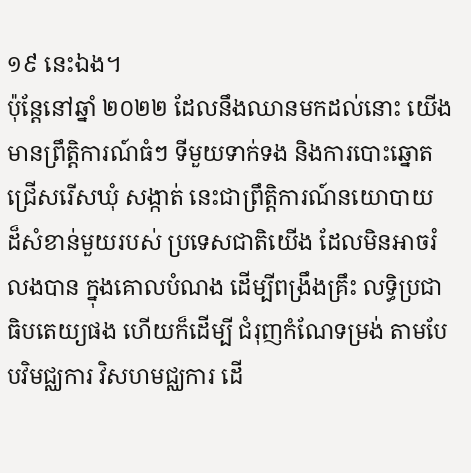១៩ នេះឯង។
ប៉ុន្តែនៅឆ្នាំ ២០២២ ដែលនឹងឈានមកដល់នោះ យើងមានព្រឹត្តិការណ៍ធំៗ ទីមួយទាក់ទង និងការបោះឆ្នោត ជ្រើសរើសឃុំ សង្កាត់ នេះជាព្រឹត្តិការណ៍នយោបាយ ដ៏សំខាន់មួយរបស់ ប្រទេសជាតិយើង ដែលមិនអាចរំលងបាន ក្នុងគោលបំណង ដើម្បីពង្រឹងគ្រឹះ លទ្ធិប្រជាធិបតេយ្យផង ហើយក៏ដើម្បី ជំរុញកំណែទម្រង់ តាមបែបវិមជ្ឈការ វិសហមជ្ឈការ ដើ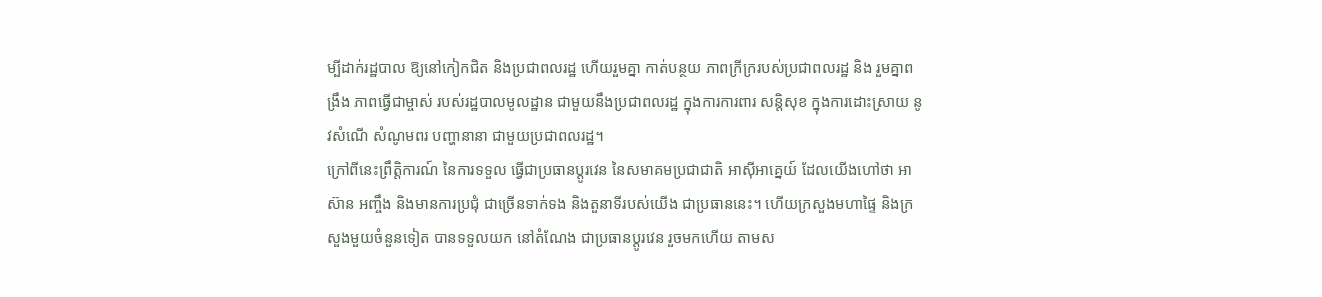ម្បីដាក់រដ្ឋបាល ឱ្យនៅកៀកជិត និងប្រជាពលរដ្ឋ ហើយរួមគ្នា កាត់បន្ថយ ភាពក្រីក្ររបស់ប្រជាពលរដ្ឋ និង រួមគ្នាពង្រឹង ភាពធ្វើជាម្ចាស់ របស់រដ្ឋបាលមូលដ្ឋាន ជាមួយនឹងប្រជាពលរដ្ឋ ក្នុងការការពារ សន្តិសុខ ក្នុងការដោះស្រាយ នូវសំណើ សំណូមពរ បញ្ហានានា ជាមួយប្រជាពលរដ្ឋ។
ក្រៅពីនេះព្រឹត្តិការណ៍ នៃការទទួល ធ្វើជាប្រធានប្តូរវេន នៃសមាគមប្រជាជាតិ អាស៊ីអាគ្នេយ៍ ដែលយើងហៅថា អាស៊ាន អញ្ចឹង និងមានការប្រជុំ ជាច្រើនទាក់ទង និងតួនាទីរបស់យើង ជាប្រធាននេះ។ ហើយក្រសួងមហាផ្ទៃ និងក្រសួងមួយចំនួនទៀត បានទទួលយក នៅតំណែង ជាប្រធានប្តូរវេន រួចមកហើយ តាមស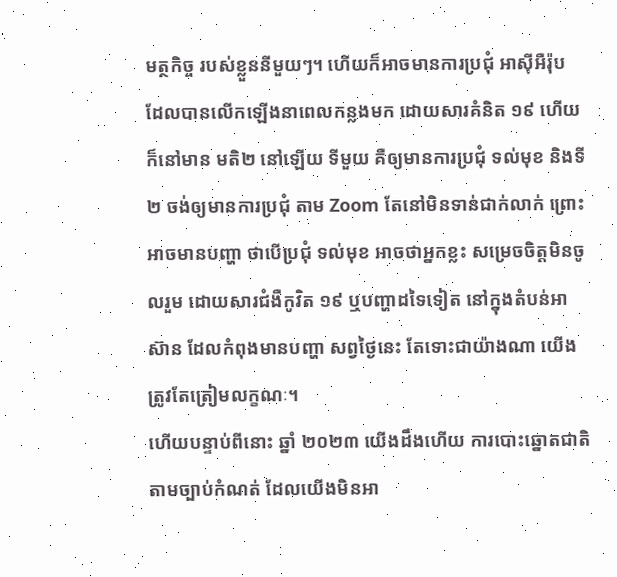មត្ថកិច្ច របស់ខ្លួននីមួយៗ។ ហើយក៏អាចមានការប្រជុំ អាស៊ីអឺរ៉ុប ដែលបានលើកឡើងនាពេលកន្លងមក ដោយសារគំនិត ១៩ ហើយក៏នៅមាន មតិ២ នៅឡើយ ទីមួយ គឺឲ្យមានការប្រជុំ ទល់មុខ និងទី ២ ចង់ឲ្យមានការប្រជុំ តាម Zoom តែនៅមិនទាន់ជាក់លាក់ ព្រោះអាចមានបញ្ហា ថាបើប្រជុំ ទល់មុខ អាចថាអ្នកខ្លះ សម្រេចចិត្តមិនចូលរួម ដោយសារជំងឺកូវិត ១៩ ឬបញ្ហាដទៃទៀត នៅក្នុងតំបន់អាស៊ាន ដែលកំពុងមានបញ្ហា សព្វថ្ងៃនេះ តែទោះជាយ៉ាងណា យើងត្រូវតែត្រៀមលក្ខណៈ។
ហើយបន្ទាប់ពីនោះ ឆ្នាំ ២០២៣ យើងដឹងហើយ ការបោះឆ្នោតជាតិ តាមច្បាប់កំណត់ ដែលយើងមិនអា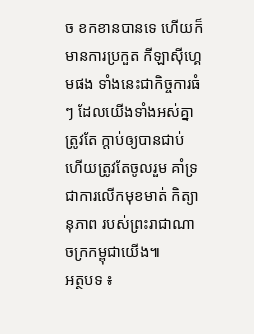ច ខកខានបានទេ ហើយក៏មានការប្រកួត កីឡាស៊ីហ្គេមផង ទាំងនេះជាកិច្ចការធំៗ ដែលយើងទាំងអស់គ្នា ត្រូវតែ ក្តាប់ឲ្យបានជាប់ ហើយត្រូវតែចូលរួម គាំទ្រ ជាការលើកមុខមាត់ កិត្យានុភាព របស់ព្រះរាជាណាចក្រកម្ពុជាយើង៕
អត្ថបទ ៖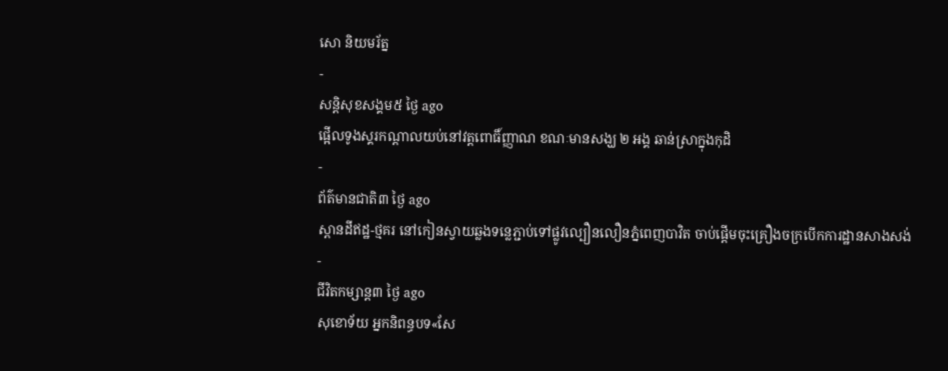សោ និយមរ័ត្ន
-
សន្តិសុខសង្គម៥ ថ្ងៃ ago
ផ្អើលទូងស្គរកណ្ដាលយប់នៅវត្តពោធិ៍ញ្ញាណ ខណៈមានសង្ឃ ២ អង្គ ឆាន់ស្រាក្នុងកុដិ
-
ព័ត៌មានជាតិ៣ ថ្ងៃ ago
ស្ពានដីឥដ្ឋ-ថ្មគរ នៅកៀនស្វាយឆ្លងទន្លេភ្ជាប់ទៅផ្លូវល្បឿនលឿនភ្នំពេញបាវិត ចាប់ផ្តើមចុះគ្រឿងចក្របើកការដ្ឋានសាងសង់
-
ជីវិតកម្សាន្ដ៣ ថ្ងៃ ago
សុខោទ័យ អ្នកនិពន្ធបទ«សែ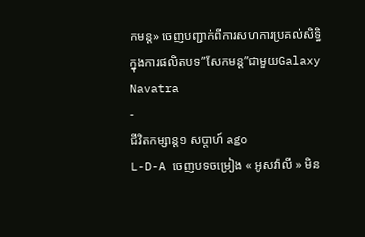កមន្ដ» ចេញបញ្ជាក់ពីការសហការប្រគល់សិទ្ធិ ក្នុងការផលិតបទ”សែកមន្ត”ជាមួយGalaxy Navatra
-
ជីវិតកម្សាន្ដ១ សប្តាហ៍ ago
L-D-A ចេញបទចម្រៀង « អូសវ៉ាលី » មិន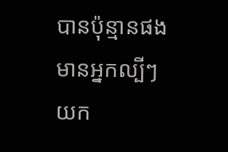បានប៉ុន្មានផងមានអ្នកល្បីៗយក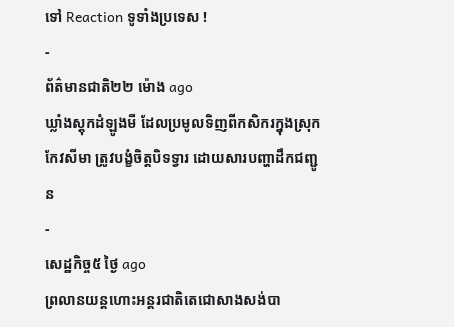ទៅ Reaction ទូទាំងប្រទេស !
-
ព័ត៌មានជាតិ២២ ម៉ោង ago
ឃ្លាំងស្តុកដំឡូងមី ដែលប្រមូលទិញពីកសិករក្នុងស្រុកកែវសីមា ត្រូវបង្ខំចិត្តបិទទ្វារ ដោយសារបញ្ហាដឹកជញ្ជូន
-
សេដ្ឋកិច្ច៥ ថ្ងៃ ago
ព្រលានយន្តហោះអន្តរជាតិតេជោសាងសង់បា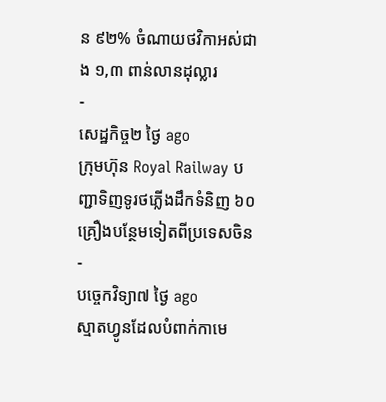ន ៩២% ចំណាយថវិកាអស់ជាង ១,៣ ពាន់លានដុល្លារ
-
សេដ្ឋកិច្ច២ ថ្ងៃ ago
ក្រុមហ៊ុន Royal Railway បញ្ជាទិញទូរថភ្លើងដឹកទំនិញ ៦០ គ្រឿងបន្ថែមទៀតពីប្រទេសចិន
-
បច្ចេកវិទ្យា៧ ថ្ងៃ ago
ស្មាតហ្វូនដែលបំពាក់កាមេ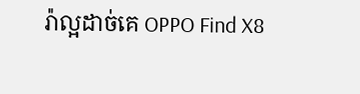រ៉ាល្អដាច់គេ OPPO Find X8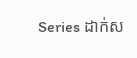Series ដាក់ស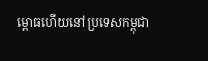ម្ពោធហើយនៅប្រទេសកម្ពុជា